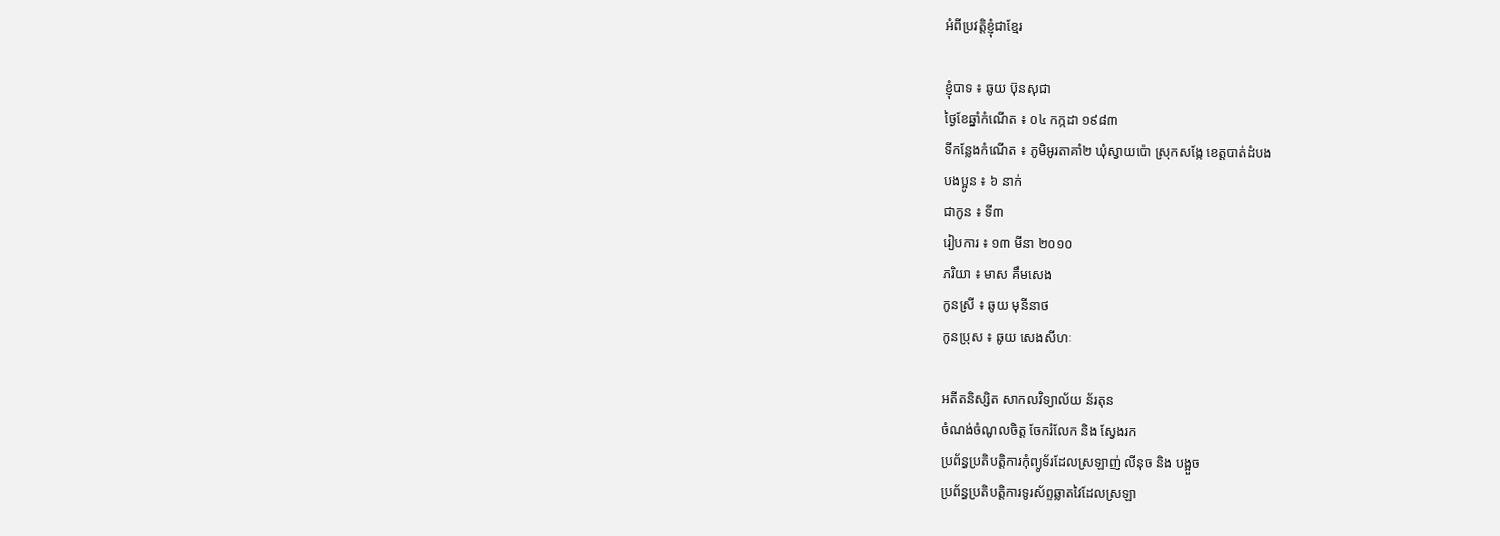អំពីប្រវត្តិខ្ញុំជាខ្មែរ

ខ្ញុំបាទ ៖ ឆូយ ប៊ុនសុជា
ថ្ងៃខែឆ្នាំកំណើត ៖ ០៤ កក្កដា ១៩៨៣
ទីកន្លែងកំណើត ៖ ភូមិអូរតាគាំ២ ឃុំស្វាយប៉ោ ស្រុកសង្កែ ខេត្តបាត់ដំបង
បងប្អូន ៖ ៦ នាក់
ជាកូន ៖ ទី៣
រៀបការ ៖ ១៣ មីនា ២០១០
ភរិយា ៖ មាស គឹមសេង
កូនស្រី ៖ ឆូយ មុនីនាថ
កូនប្រុស ៖ ឆូយ សេងសីហៈ

អតីតនិស្សិត សាកលវិទ្យាល័យ ន័រតុន
ចំណង់ចំណូលចិត្ត ចែករំលែក និង ស្វែងរក
ប្រព័ន្ធប្រតិបត្តិការកុំព្យូទ័រដែលស្រឡាញ់ លីនុច និង បង្អួច
ប្រព័ន្ធប្រតិបត្តិការទូរស័ព្ទឆ្លាតវៃដែលស្រឡា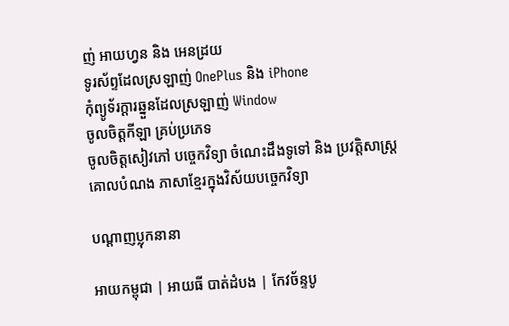ញ់ អាយហ្វន និង អេនដ្រយ
ទូរស័ព្ទដែលស្រឡាញ់ OnePlus និង iPhone
កុំព្យូទ័រក្តារឆ្នួនដែលស្រឡាញ់ Window
ចូលចិត្តកីឡា គ្រប់ប្រភេទ
ចូលចិត្តសៀវភៅ បច្ចេកវិទ្យា ចំណេះដឹងទូទៅ និង ប្រវត្តិសាស្រ្ត
គោលបំណង ភាសាខ្មែរក្នុងវិស័យបច្ចេកវិទ្យា

បណ្ដាញប្លុកនានា

អាយកម្ពុជា | អាយធី បាត់ដំបង | កែវច័ន្ទបូ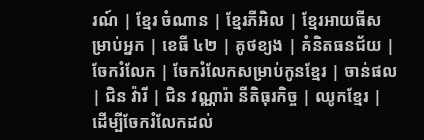រណ៍ | ខ្មែរ ចំណាន | ខ្មែរភីអិល | ខ្មែរអាយធីសម្រាប់អ្នក | ខេធី ៤២ | គូថខ្យង | គំនិតធនជ័យ | ចែករំលែក | ចែករំលែកសម្រាប់កូនខ្មែរ | ចាន់ផល | ជិន វ៉ារី | ជិន វណ្ណារ៉ា នីតិធុរកិច្ច | ឈូកខ្មែរ | ដើម្បីចែករំលែកដល់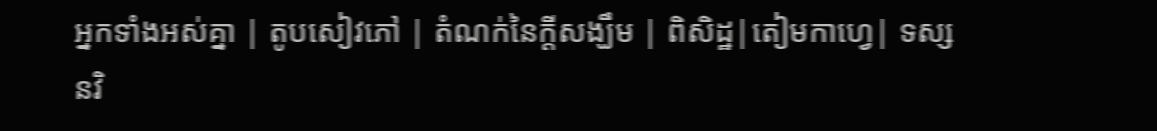អ្នកទាំងអស់គ្នា | តូបសៀវភៅ | តំណក់នៃក្ដីសង្ឃឹម | ពិសិដ្ឋ|តៀមកាហ្វេ| ទស្សនវិ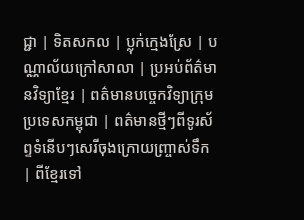ជ្ជា | ទិតសកល | ប្លុក់ក្មេងស្រែ | បណ្ណាល័យក្រៅសាលា | ប្រអប់ព័ត៌មានវិទ្យាខ្មែរ | ពត៌មានបច្ចេកវិទ្យាក្រុមប្រទេសកម្ពុជា | ពត៌មានថ្មីៗពីទូរស័ព្ទទំនើបៗសេរីចុងក្រោយញ្ច្រាស់ទឹក | ពីខ្មែរទៅ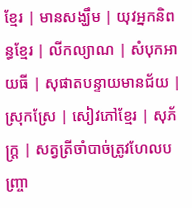ខ្មែរ | មានសង្ឃឹម | យុវអ្នកនិពន្ធខ្មែរ | លីកល្យាណ | សំបុកអាយធី | សុផាតបន្ទាយមានជ័យ | ស្រុកស្រែ | សៀវភៅខ្មែរ | សុភ័ក្ត្រ | សត្វត្រីចាំបាច់ត្រូវហែលបញ្ច្រា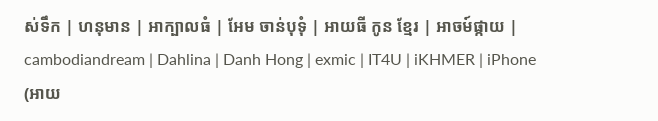ស់ទឹក | ហនុមាន | អាក្បាលធំ | អែម ចាន់បុទុំ | អាយធី កូន ខ្មែរ | អាចម៍ផ្កាយ | cambodiandream | Dahlina | Danh Hong | exmic | IT4U | iKHMER | iPhone (អាយ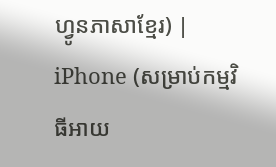ហ្វូនភាសាខ្មែរ) | iPhone (សម្រាប់កម្មវិធីអាយ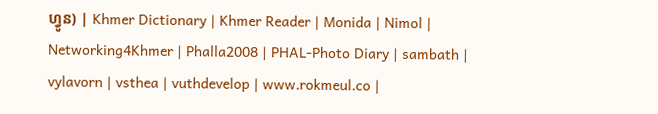ហ្វូន) | Khmer Dictionary | Khmer Reader | Monida | Nimol | Networking4Khmer | Phalla2008 | PHAL-Photo Diary | sambath | vylavorn | vsthea | vuthdevelop | www.rokmeul.co |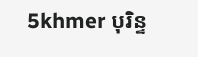5khmer បុរិន្ទ